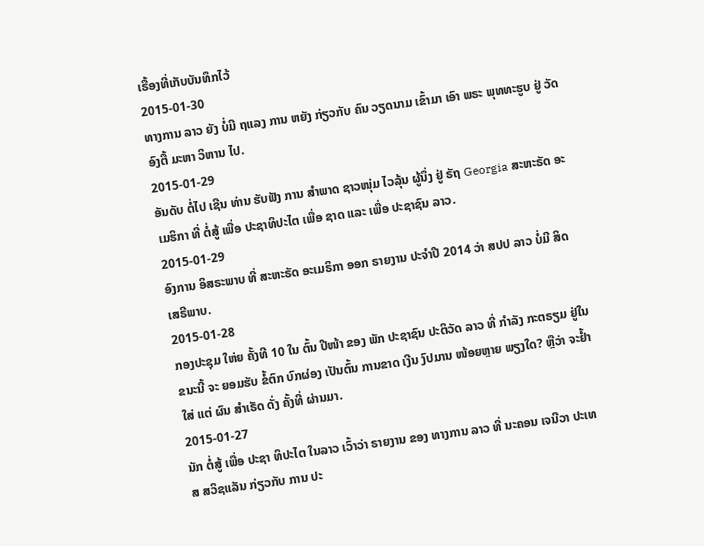ເຣື້ອງທີ່ເກັບບັນທຶກໄວ້
2015-01-30
ທາງການ ລາວ ຍັງ ບໍ່ມີ ຖແລງ ການ ຫຍັງ ກ່ຽວກັບ ຄົນ ວຽດນາມ ເຂົ້າມາ ເອົາ ພຣະ ພຸທທະຮູບ ຢູ່ ວັດ ອົງຕື້ ມະຫາ ວິຫານ ໄປ.
2015-01-29
ອັນດັບ ຕໍ່ໄປ ເຊີນ ທ່ານ ຮັບຟັງ ການ ສຳພາດ ຊາວໜຸ່ມ ໄວລຸ້ນ ຜູ້ນຶ່ງ ຢູ່ ຣັຖ Georgia ສະຫະຣັດ ອະເມຮິກາ ທີ່ ຕໍ່ສູ້ ເພື່ອ ປະຊາທິປະໄຕ ເພື່ອ ຊາດ ແລະ ເພື່ອ ປະຊາຊົນ ລາວ.
2015-01-29
ອົງການ ອິສຣະພາບ ທີ່ ສະຫະຣັດ ອະເມຣິກາ ອອກ ຣາຍງານ ປະຈໍາປີ 2014 ວ່າ ສປປ ລາວ ບໍ່ມີ ສິດ ເສຣີພາບ.
2015-01-28
ກອງປະຊຸມ ໃຫ່ຍ ຄັ້ງທີ 10 ໃນ ຕົ້ນ ປີໜ້າ ຂອງ ພັກ ປະຊາຊົນ ປະຕິວັດ ລາວ ທີ່ ກຳລັງ ກະຕຣຽມ ຢູ່ໃນ ຂນະນີ້ ຈະ ຍອມຮັບ ຂໍ້ຕົກ ບົກຜ່ອງ ເປັນຕົ້ນ ການຂາດ ເງີນ ງົປມານ ໜ້ອຍຫຼາຍ ພຽງໃດ? ຫຼືວ່າ ຈະຢໍ້າໃສ່ ແຕ່ ຜົນ ສຳເຣັດ ດັ່ງ ຄັ້ງທີ່ ຜ່ານມາ.
2015-01-27
ນັກ ຕໍ່ສູ້ ເພື່ອ ປະຊາ ທິປະໄຕ ໃນລາວ ເວົ້າວ່າ ຣາຍງານ ຂອງ ທາງການ ລາວ ທີ່ ນະຄອນ ເຈນີວາ ປະເທສ ສວິຊແລັນ ກ່ຽວກັບ ການ ປະ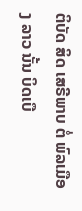ຕິບັດ ສິດ ເສຣີພາບ ຕໍ່ ພົລເມືອງ ລາວ ນັ້ນ ບິດເບື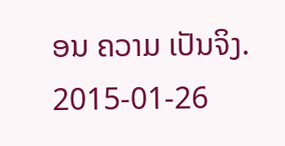ອນ ຄວາມ ເປັນຈິງ.
2015-01-26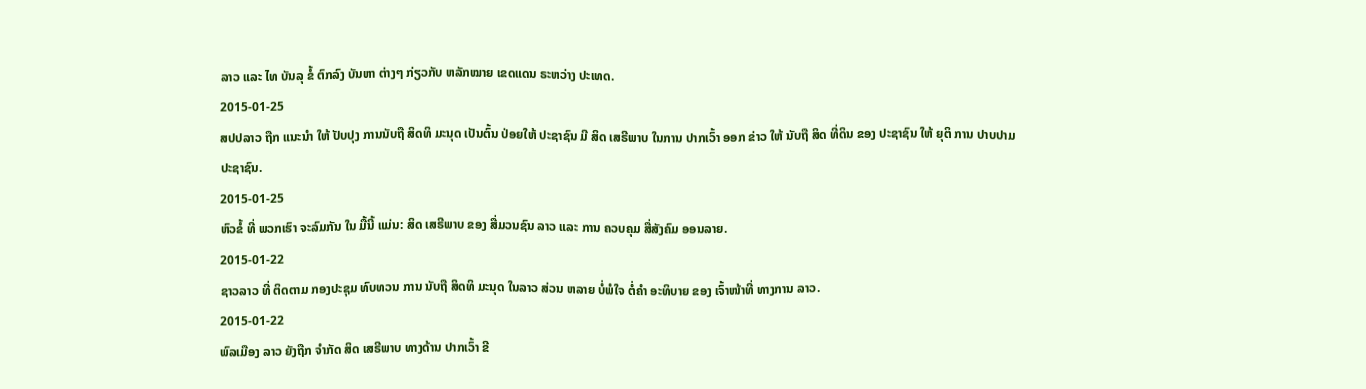ລາວ ແລະ ໄທ ບັນລຸ ຂໍ້ ຕົກລົງ ບັນຫາ ຕ່າງໆ ກ່ຽວກັບ ຫລັກໝາຍ ເຂດແດນ ຣະຫວ່າງ ປະເທດ.
2015-01-25
ສປປລາວ ຖືກ ແນະນໍາ ໃຫ້ ປັບປຸງ ການນັບຖື ສິດທິ ມະນຸດ ເປັນຕົ້ນ ປ່ອຍໃຫ້ ປະຊາຊົນ ມີ ສິດ ເສຣີພາບ ໃນການ ປາກເວົ້າ ອອກ ຂ່າວ ໃຫ້ ນັບຖື ສິດ ທີ່ດິນ ຂອງ ປະຊາຊົນ ໃຫ້ ຍຸຕິ ການ ປາບປາມ ປະຊາຊົນ.
2015-01-25
ຫົວຂໍ້ ທີ່ ພວກເຮົາ ຈະລົມກັນ ໃນ ມື້ນີ້ ແມ່ນ: ສິດ ເສຣີພາບ ຂອງ ສື່ມວນຊົນ ລາວ ແລະ ການ ຄວບຄຸມ ສື່ສັງຄົມ ອອນລາຍ.
2015-01-22
ຊາວລາວ ທີ່ ຕິດຕາມ ກອງປະຊຸມ ທົບທວນ ການ ນັບຖື ສິດທິ ມະນຸດ ໃນລາວ ສ່ວນ ຫລາຍ ບໍ່ພໍໃຈ ຕໍ່ຄຳ ອະທິບາຍ ຂອງ ເຈົ້າໜ້າທີ່ ທາງການ ລາວ.
2015-01-22
ພົລເມືອງ ລາວ ຍັງຖືກ ຈໍາກັດ ສິດ ເສຣີພາບ ທາງດ້ານ ປາກເວົ້າ ຂີ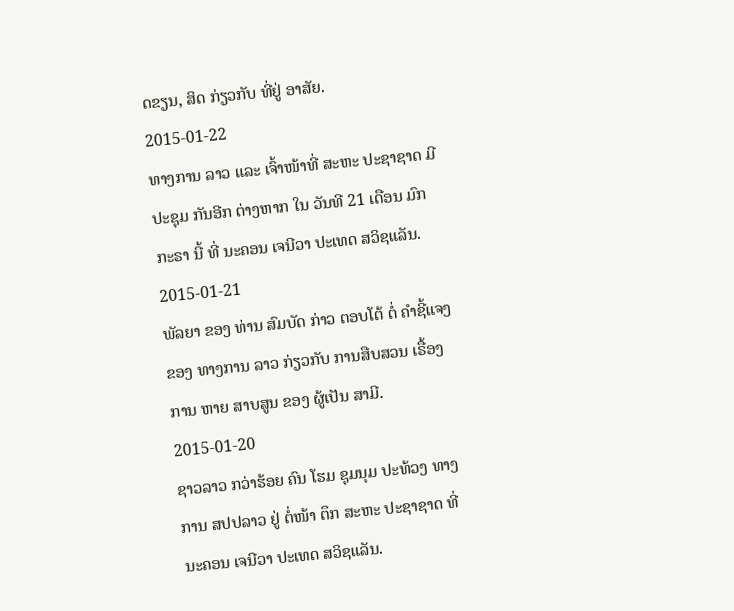ດຂຽນ, ສິດ ກ່ຽວກັບ ທີ່ຢູ່ ອາສັຍ.
2015-01-22
ທາງການ ລາວ ແລະ ເຈົ້າໜ້າທີ່ ສະຫະ ປະຊາຊາດ ມີ ປະຊຸມ ກັນອີກ ຕ່າງຫາກ ໃນ ວັນທີ 21 ເດືອນ ມົກກະຣາ ນີ້ ທີ່ ນະຄອນ ເຈນີວາ ປະເທດ ສວິຊແລັນ.
2015-01-21
ພັລຍາ ຂອງ ທ່ານ ສົມບັດ ກ່າວ ຕອບໂຕ້ ຕໍ່ ຄຳຊີ້ແຈງ ຂອງ ທາງການ ລາວ ກ່ຽວກັບ ການສືບສວນ ເຣື້ອງ ການ ຫາຍ ສາບສູນ ຂອງ ຜູ້ເປັນ ສາມີ.
2015-01-20
ຊາວລາວ ກວ່າຮ້ອຍ ຄົນ ໂຮມ ຊຸມນຸມ ປະທ້ວງ ທາງການ ສປປລາວ ຢູ່ ຕໍ່ໜ້າ ຕຶກ ສະຫະ ປະຊາຊາດ ທີ່ ນະຄອນ ເຈນີວາ ປະເທດ ສວິຊແລັນ.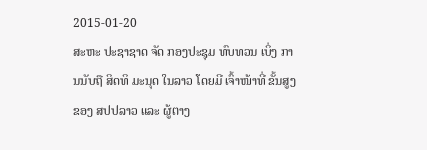2015-01-20
ສະຫະ ປະຊາຊາດ ຈັດ ກອງປະຊຸມ ທົບທວນ ເບິ່ງ ການນັບຖື ສິດທິ ມະນຸດ ໃນລາວ ໂດຍມີ ເຈົ້າໜ້າທີ່ ຂັ້ນສູງ ຂອງ ສປປລາວ ແລະ ຜູ້ຕາງ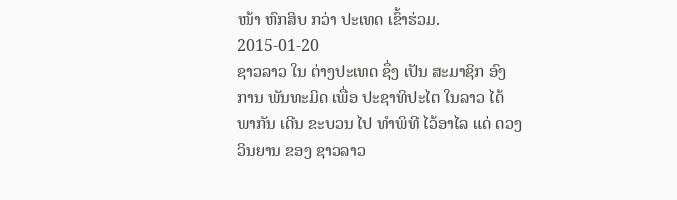ໜ້າ ຫົກສິບ ກວ່າ ປະເທດ ເຂົ້າຮ່ວມ.
2015-01-20
ຊາວລາວ ໃນ ຕ່າງປະເທດ ຊຶ່ງ ເປັນ ສະມາຊິກ ອົງການ ພັນທະມິດ ເພື່ອ ປະຊາທິປະໄຕ ໃນລາວ ໄດ້ພາກັນ ເດີນ ຂະບວນ ໄປ ທຳພິທີ ໄວ້ອາໄລ ແດ່ ດວງວິນຍານ ຂອງ ຊາວລາວ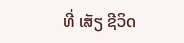ທີ່ ເສັຽ ຊີວິດ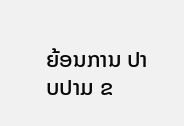ຍ້ອນການ ປາບປາມ ຂ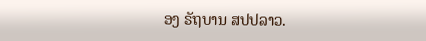ອງ ຣັຖບານ ສປປລາວ.